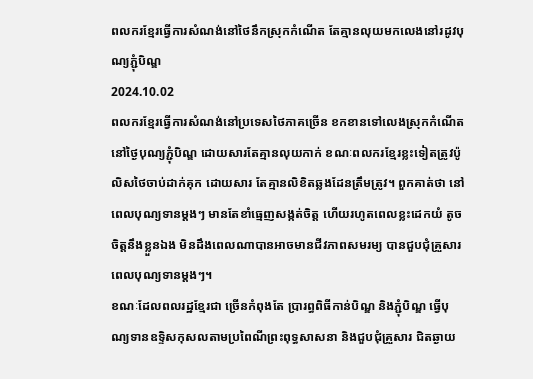ពលករខ្មែរធ្វើការសំណង់នៅថៃនឹកស្រុកកំណើត តែគ្មានលុយមកលេងនៅរដូវបុណ្យភ្ជុំបិណ្ឌ
2024.10.02
ពលករខ្មែរធ្វើការសំណង់នៅប្រទេសថៃភាគច្រើន ខកខានទៅលេងស្រុកកំណើត នៅថ្ងៃបុណ្យភ្ជុំបិណ្ឌ ដោយសារតែគ្មានលុយកាក់ ខណៈពលករខ្មែរខ្លះទៀតត្រូវប៉ូលិសថៃចាប់ដាក់គុក ដោយសារ តែគ្មានលិខិតឆ្លងដែនត្រឹមត្រូវ។ ពួកគាត់ថា នៅពេលបុណ្យទានម្ដងៗ មានតែខាំធ្មេញសង្កត់ចិត្ត ហើយរហូតពេលខ្លះដេកយំ តូចចិត្តនឹងខ្លួនឯង មិនដឹងពេលណាបានអាចមានជីវភាពសមរម្យ បានជួបជុំគ្រួសារពេលបុណ្យទានម្ដងៗ។
ខណៈដែលពលរដ្ឋខ្មែរជា ច្រើនកំពុងតែ ប្រារព្ធពិធីកាន់បិណ្ឌ និងភ្ជុំបិណ្ឌ ធ្វើបុណ្យទានឧទ្ទិសកុសលតាមប្រពៃណីព្រះពុទ្ធសាសនា និងជួបជុំគ្រួសារ ជិតឆ្ងាយ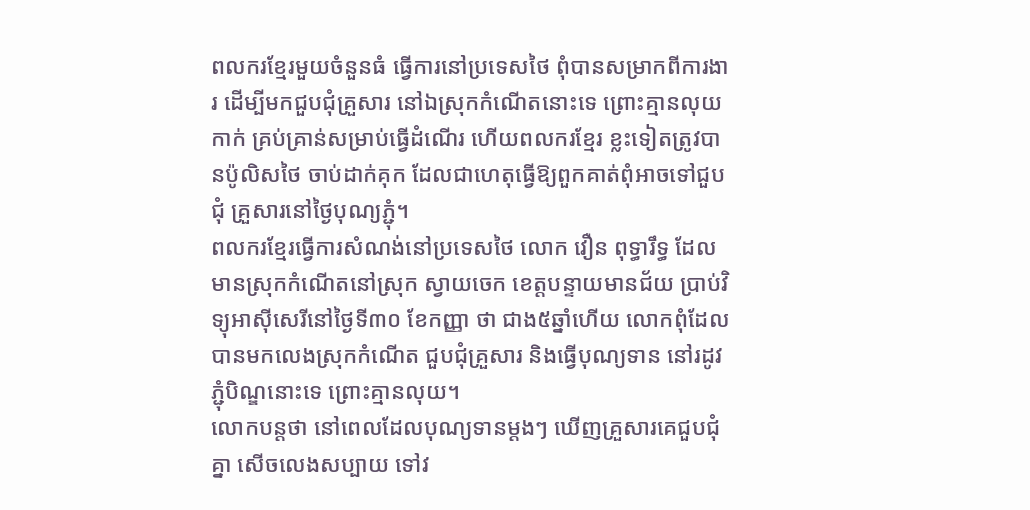ពលករខ្មែរមួយចំនួនធំ ធ្វើការនៅប្រទេសថៃ ពុំបានសម្រាកពីការងារ ដើម្បីមកជួបជុំគ្រួសារ នៅឯស្រុកកំណើតនោះទេ ព្រោះគ្មានលុយកាក់ គ្រប់គ្រាន់សម្រាប់ធ្វើដំណើរ ហើយពលករខ្មែរ ខ្លះទៀតត្រូវបានប៉ូលិសថៃ ចាប់ដាក់គុក ដែលជាហេតុធ្វើឱ្យពួកគាត់ពុំអាចទៅជួបជុំ គ្រួសារនៅថ្ងៃបុណ្យភ្ជុំ។
ពលករខ្មែរធ្វើការសំណង់នៅប្រទេសថៃ លោក វឿន ពុទ្ធារឹទ្ធ ដែលមានស្រុកកំណើតនៅស្រុក ស្វាយចេក ខេត្តបន្ទាយមានជ័យ ប្រាប់វិទ្យុអាស៊ីសេរីនៅថ្ងៃទី៣០ ខែកញ្ញា ថា ជាង៥ឆ្នាំហើយ លោកពុំដែលបានមកលេងស្រុកកំណើត ជួបជុំគ្រួសារ និងធ្វើបុណ្យទាន នៅរដូវភ្ជុំបិណ្ឌនោះទេ ព្រោះគ្មានលុយ។
លោកបន្តថា នៅពេលដែលបុណ្យទានម្ដងៗ ឃើញគ្រួសារគេជួបជុំគ្នា សើចលេងសប្បាយ ទៅវ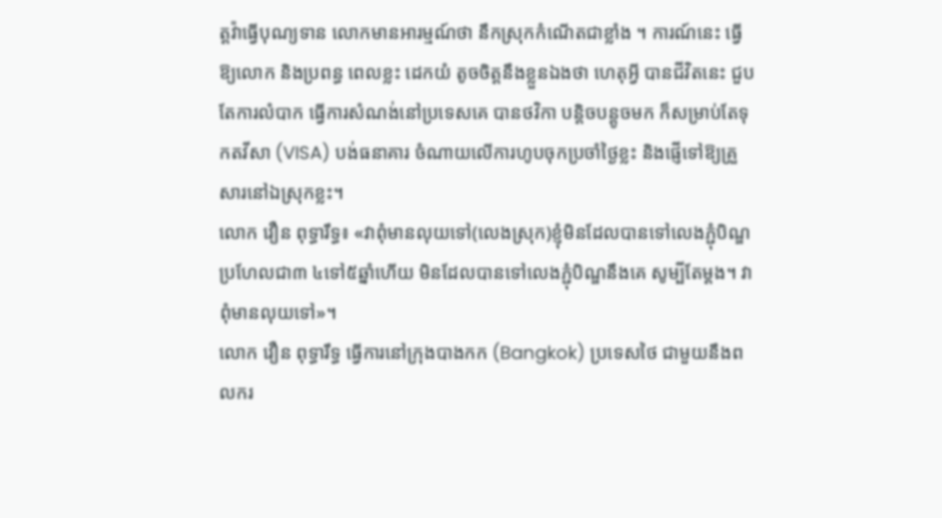ត្តវ៉ាធ្វើបុណ្យទាន លោកមានអារម្មណ៍ថា នឹកស្រុកកំណើតជាខ្លាំង ។ ការណ៍នេះ ធ្វើឱ្យលោក និងប្រពន្ធ ពេលខ្លះ ដេកយំ តូចចិត្តនឹងខ្លួនឯងថា ហេតុអ្វី បានជីវិតនេះ ជួបតែការលំបាក ធ្វើការសំណង់នៅប្រទេសគេ បានថវិកា បន្តិចបន្តូចមក ក៏សម្រាប់តែទុកតវីសា (VISA) បង់ធនាគារ ចំណាយលើការហូបចុកប្រចាំថ្ងៃខ្លះ និងផ្ញើទៅឱ្យគ្រួសារនៅឯស្រុកខ្លះ។
លោក វឿន ពុទ្ធារឹទ្ធ៖ «វាពុំមានលុយទៅ(លេងស្រុក)ខ្ញុំមិនដែលបានទៅលេងភ្ជុំបិណ្ឌ ប្រហែលជា៣ ៤ទៅ៥ឆ្នាំហើយ មិនដែលបានទៅលេងភ្ជុំបិណ្ឌនឹងគេ សូម្បីតែម្ដង។ វាពុំមានលុយទៅ»។
លោក វឿន ពុទ្ធារឹទ្ធ ធ្វើការនៅក្រុងបាងកក (Bangkok) ប្រទេសថៃ ជាមួយនឹងពលករ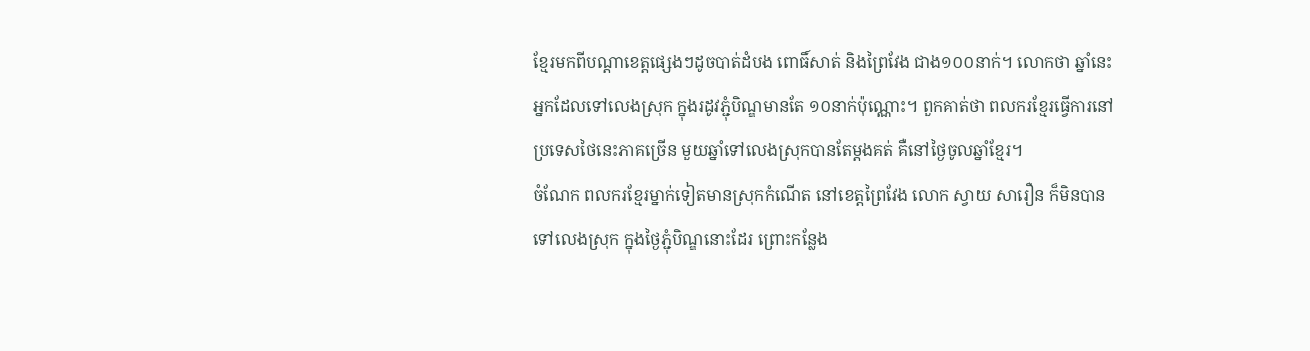ខ្មែរមកពីបណ្ដាខេត្តផ្សេងៗដូចបាត់ដំបង ពោធិ៍សាត់ និងព្រៃវែង ជាង១០០នាក់។ លោកថា ឆ្នាំនេះ អ្នកដែលទៅលេងស្រុក ក្នុងរដូវភ្ជុំបិណ្ឌមានតែ ១០នាក់ប៉ុណ្ណោះ។ ពួកគាត់ថា ពលករខ្មែរធ្វើការនៅប្រទេសថៃនេះភាគច្រើន មួយឆ្នាំទៅលេងស្រុកបានតែម្ដងគត់ គឺនៅថ្ងៃចូលឆ្នាំខ្មែរ។
ចំណែក ពលករខ្មែរម្នាក់ទៀតមានស្រុកកំណើត នៅខេត្តព្រៃវែង លោក ស្វាយ សារឿន ក៏មិនបានទៅលេងស្រុក ក្នុងថ្ងៃភ្ជុំបិណ្ឌនោះដែរ ព្រោះកន្លែង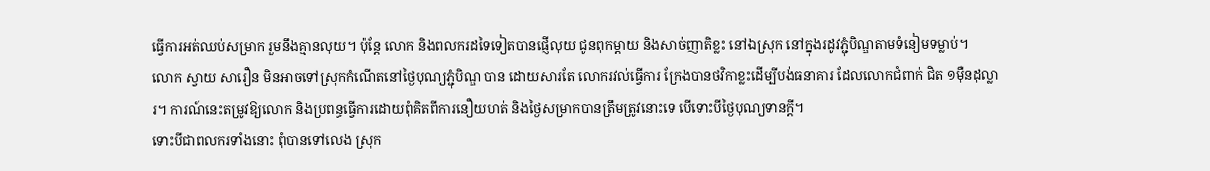ធ្វើការអត់ឈប់សម្រាក រួមនឹងគ្មានលុយ។ ប៉ុន្តែ លោក និងពលករដទៃទៀតបានផ្ញើលុយ ជូនពុកម្ដាយ និងសាច់ញាតិខ្លះ នៅឯស្រុក នៅក្នុងរដូវភ្ជុំបិណ្ឌតាមទំនៀមទម្លាប់។
លោក ស្វាយ សារឿន មិនអាចទៅស្រុកកំណើតនៅថ្ងៃបុណ្យភ្ជុំបិណ្ឌ បាន ដោយសារតែ លោករវល់ធ្វើការ ក្រែងបានថវិកាខ្លះដើម្បីបង់ធនាគារ ដែលលោកជំពាក់ ជិត ១ម៉ឺនដុល្លារ។ ការណ៍នេះតម្រូវឱ្យលោក និងប្រពន្ធធ្វើការដោយពុំគិតពីការនឿយហត់ និងថ្ងៃសម្រាកបានត្រឹមត្រូវនោះទេ បើទោះបីថ្ងៃបុណ្យទានក្ដី។
ទោះបីជាពលករទាំងនោះ ពុំបានទៅលេង ស្រុក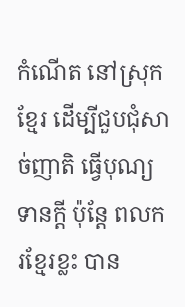កំណើត នៅស្រុកខ្មែរ ដើម្បីជួបជុំសាច់ញាតិ ធ្វើបុណ្យទានក្ដី ប៉ុន្តែ ពលករខ្មែរខ្លះ បាន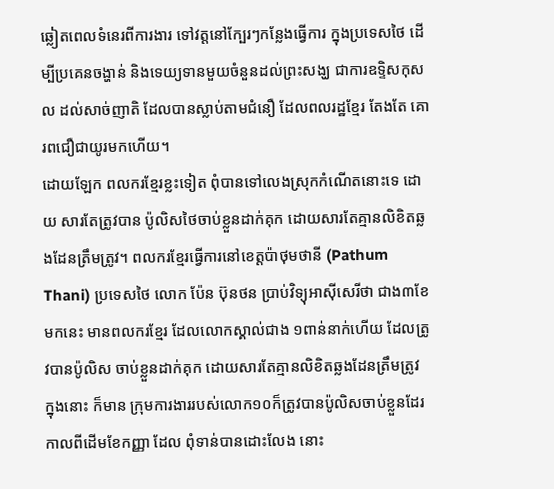ឆ្លៀតពេលទំនេរពីការងារ ទៅវត្តនៅក្បែរៗកន្លែងធ្វើការ ក្នុងប្រទេសថៃ ដើម្បីប្រគេនចង្ហាន់ និងទេយ្យទានមួយចំនួនដល់ព្រះសង្ឃ ជាការឧទ្ទិសកុសល ដល់សាច់ញាតិ ដែលបានស្លាប់តាមជំនឿ ដែលពលរដ្ឋខ្មែរ តែងតែ គោរពជឿជាយូរមកហើយ។
ដោយឡែក ពលករខ្មែរខ្លះទៀត ពុំបានទៅលេងស្រុកកំណើតនោះទេ ដោយ សារតែត្រូវបាន ប៉ូលិសថៃចាប់ខ្លួនដាក់គុក ដោយសារតែគ្មានលិខិតឆ្លងដែនត្រឹមត្រូវ។ ពលករខ្មែរធ្វើការនៅខេត្តប៉ាថុមថានី (Pathum Thani) ប្រទេសថៃ លោក ប៉ែន ប៊ុនថន ប្រាប់វិទ្យុអាស៊ីសេរីថា ជាង៣ខែមកនេះ មានពលករខ្មែរ ដែលលោកស្គាល់ជាង ១ពាន់នាក់ហើយ ដែលត្រូវបានប៉ូលិស ចាប់ខ្លួនដាក់គុក ដោយសារតែគ្មានលិខិតឆ្លងដែនត្រឹមត្រូវ ក្នុងនោះ ក៏មាន ក្រុមការងាររបស់លោក១០ក៏ត្រូវបានប៉ូលិសចាប់ខ្លួនដែរ កាលពីដើមខែកញ្ញា ដែល ពុំទាន់បានដោះលែង នោះ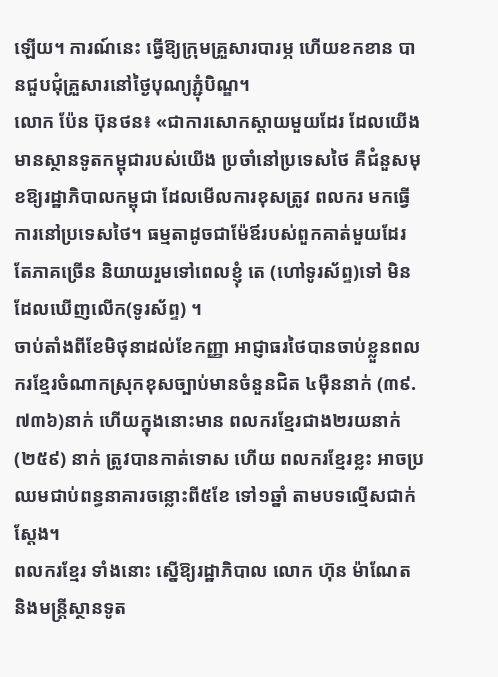ឡើយ។ ការណ៍នេះ ធ្វើឱ្យក្រុមគ្រួសារបារម្ភ ហើយខកខាន បានជួបជុំគ្រួសារនៅថ្ងៃបុណ្យភ្ជុំបិណ្ឌ។
លោក ប៉ែន ប៊ុនថន៖ «ជាការសោកស្ដាយមួយដែរ ដែលយើងមានស្ថានទូតកម្ពុជារបស់យើង ប្រចាំនៅប្រទេសថៃ គឺជំនួសមុខឱ្យរដ្ឋាភិបាលកម្ពុជា ដែលមើលការខុសត្រូវ ពលករ មកធ្វើការនៅប្រទេសថៃ។ ធម្មតាដូចជាម៉ែឪរបស់ពួកគាត់មួយដែរ តែភាគច្រើន និយាយរួមទៅពេលខ្ញុំ តេ (ហៅទូរស័ព្ទ)ទៅ មិនដែលឃើញលើក(ទូរស័ព្ទ) ។
ចាប់តាំងពីខែមិថុនាដល់ខែកញ្ញា អាជ្ញាធរថៃបានចាប់ខ្លួនពលករខ្មែរចំណាកស្រុកខុសច្បាប់មានចំនួនជិត ៤ម៉ឺននាក់ (៣៩.៧៣៦)នាក់ ហើយក្នុងនោះមាន ពលករខ្មែរជាង២រយនាក់ (២៥៩) នាក់ ត្រូវបានកាត់ទោស ហើយ ពលករខ្មែរខ្លះ អាចប្រឈមជាប់ពន្ធនាគារចន្លោះពី៥ខែ ទៅ១ឆ្នាំ តាមបទល្មើសជាក់ស្ដែង។
ពលករខ្មែរ ទាំងនោះ ស្នើឱ្យរដ្ឋាភិបាល លោក ហ៊ុន ម៉ាណែត និងមន្ត្រីស្ថានទូត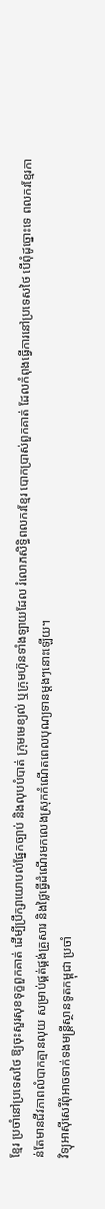ខ្មែរ ប្រចាំនៅប្រទេសថៃ ឱ្យចុះសួរសុខទុក្ខពួកគាត់ ដើម្បីប្រឹក្សាយោបល់ផ្នែកច្បាប់ និងលុបបំបាត់ ក្រុមមេខ្យល់ ឬក្រុមហ៊ុនទាំងឡាយដែល រំលោភសិទ្ធិពលករខ្មែរ បោកប្រាស់ពួកគាត់ ដែលកំពុងធ្វើការនៅប្រទេសថៃ បើពុំដូច្នោះទេ ពលករខ្មែរកាន់តែមានជីវភាពលំបាកគ្មានលុយ សម្រាប់ផ្គត់ផ្គង់គ្រួសារ និងថ្លៃធ្វើដំណើរមកលេងស្រុកកំណើតពេលបុណ្យទានម្ដងៗនោះឡើយ។
វិទ្យុអាស៊ីសេរីពុំអាចទាក់ទងមន្ត្រីស្ថានទូតកម្ពុជា ប្រចាំ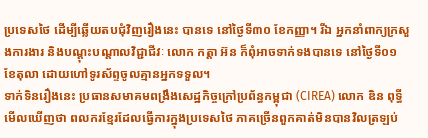ប្រទេសថៃ ដើម្បីឆ្លើយតបជុំវិញរឿងនេះ បានទេ នៅថ្ងៃទី៣០ ខែកញ្ញា។ រីឯ អ្នកនាំពាក្យក្រសួងការងារ និងបណ្ដុះបណ្ដាលវិជ្ជាជីវៈ លោក កត្តា អ៊ន ក៏ពុំអាចទាក់ទងបានទេ នៅថ្ងៃទី០១ ខែតុលា ដោយហៅទូរស័ព្ទចូលគ្មានអ្នកទទួល។
ទាក់ទិនរឿងនេះ ប្រធានសមាគមពង្រឹងសេដ្ឋកិច្ចក្រៅប្រព័ន្ធកម្ពុជា (CIREA) លោក ឌិន ពុទ្ធី មើលឃើញថា ពលករខ្មែរដែលធ្វើការក្នុងប្រទេសថៃ ភាគច្រើនពួកគាត់មិនបានវិលត្រឡប់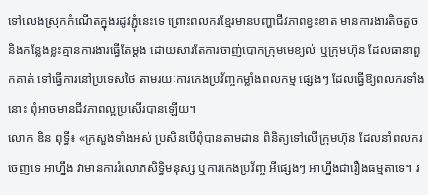ទៅលេងស្រុកកំណើតក្នុងរដូវភ្ជុំនេះទេ ព្រោះពលករខ្មែរមានបញ្ហាជីវភាពខ្វះខាត មានការងារតិចតួច និងកន្លែងខ្លះគ្មានការងារធ្វើតែម្ដង ដោយសារតែការចាញ់បោកក្រុមមេខ្យល់ ឬក្រុមហ៊ុន ដែលធានាពួកគាត់ ទៅធ្វើការនៅប្រទេសថៃ តាមរយៈការកេងប្រវ័ញ្ចកម្លាំងពលកម្ម ផ្សេងៗ ដែលធ្វើឱ្យពលករទាំងនោះ ពុំអាចមានជីវភាពល្អប្រសើរបានឡើយ។
លោក ឌិន ពុទ្ធី៖ «ក្រសួងទាំងអស់ ប្រសិនបើពុំបានតាមដាន ពិនិត្យទៅលើក្រុមហ៊ុន ដែលនាំពលករចេញទេ អាហ្នឹង វាមានការរំលោភសិទ្ធិមនុស្ស ឬការកេងប្រវ័ញ្ច អីផ្សេងៗ អាហ្នឹងជារឿងធម្មតាទេ។ រ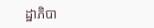ដ្ឋាភិបា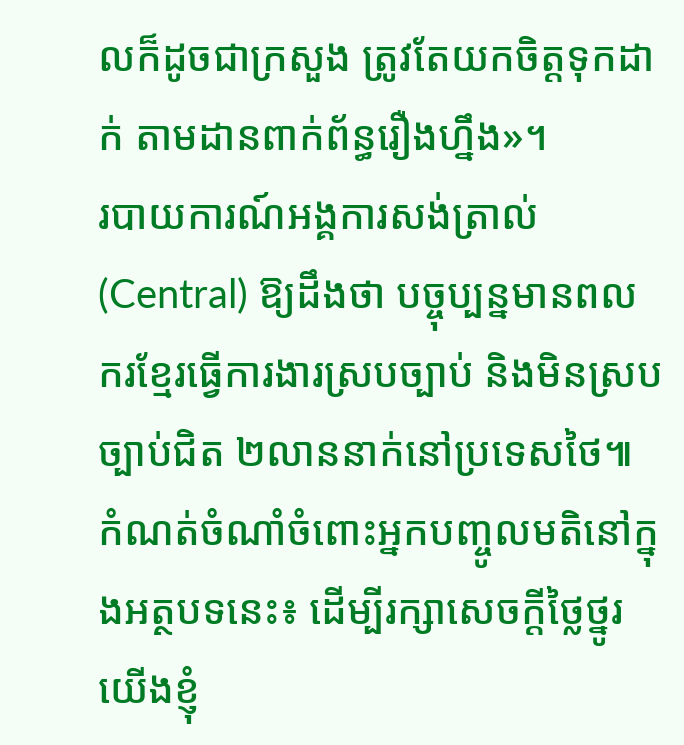លក៏ដូចជាក្រសួង ត្រូវតែយកចិត្តទុកដាក់ តាមដានពាក់ព័ន្ធរឿងហ្នឹង»។
របាយការណ៍អង្គការសង់ត្រាល់ (Central) ឱ្យដឹងថា បច្ចុប្បន្នមានពលករខ្មែរធ្វើការងារស្របច្បាប់ និងមិនស្របច្បាប់ជិត ២លាននាក់នៅប្រទេសថៃ៕
កំណត់ចំណាំចំពោះអ្នកបញ្ចូលមតិនៅក្នុងអត្ថបទនេះ៖ ដើម្បីរក្សាសេចក្ដីថ្លៃថ្នូរ យើងខ្ញុំ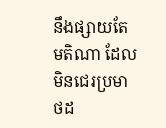នឹងផ្សាយតែមតិណា ដែលមិនជេរប្រមាថដ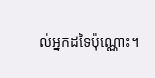ល់អ្នកដទៃប៉ុណ្ណោះ។